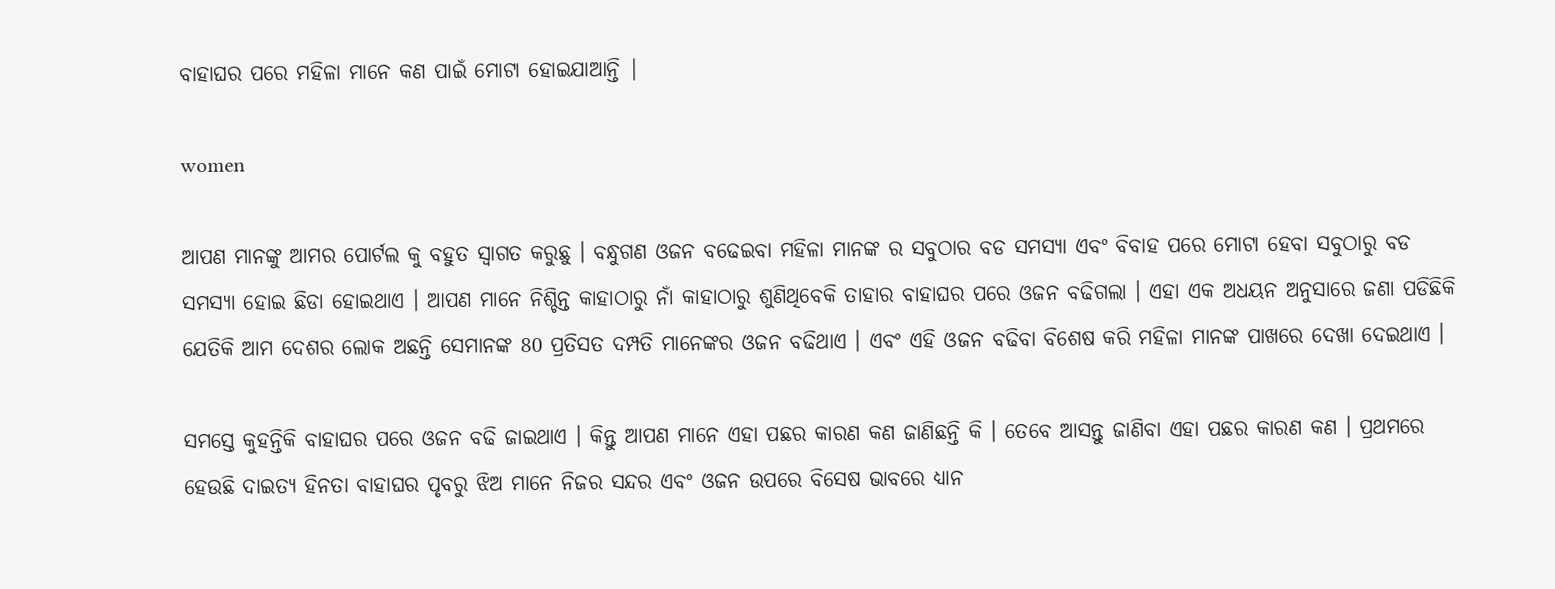ବାହାଘର ପରେ ମହିଳା ମାନେ କଣ ପାଇଁ ମୋଟା ହୋଇଯାଆନ୍ତି |

women

ଆପଣ ମାନଙ୍କୁ ଆମର ପୋର୍ଟଲ କୁ ବହୁତ ସ୍ୱାଗତ କରୁଛୁ । ବନ୍ଧୁଗଣ ଓଜନ ବଢେଇବା ମହିଳା ମାନଙ୍କ ର ସବୁଠାର ବଡ ସମସ୍ୟା ଏବଂ ବିବାହ ପରେ ମୋଟା ହେବା ସବୁଠାରୁ ବଡ ସମସ୍ୟା ହୋଇ ଛିଡା ହୋଇଥାଏ । ଆପଣ ମାନେ ନିଶ୍ଚିନ୍ତ କାହାଠାରୁ ନାଁ କାହାଠାରୁ ଶୁଣିଥିବେକି ତାହାର ବାହାଘର ପରେ ଓଜନ ବଢିଗଲା । ଏହା ଏକ ଅଧୟନ ଅନୁସାରେ ଜଣା ପଡିଛିକି ଯେତିକି ଆମ ଦେଶର ଲୋକ ଅଛନ୍ତି ସେମାନଙ୍କ 80 ପ୍ରତିସତ ଦମ୍ପତି ମାନେଙ୍କର ଓଜନ ବଢିଥାଏ । ଏବଂ ଏହି ଓଜନ ବଢିବା ବିଶେଷ କରି ମହିଳା ମାନଙ୍କ ପାଖରେ ଦେଖା ଦେଇଥାଏ ।

ସମସ୍ତେ କୁହନ୍ତିକି ବାହାଘର ପରେ ଓଜନ ବଢି ଜାଇଥାଏ । କିନ୍ତୁ ଆପଣ ମାନେ ଏହା ପଛର କାରଣ କଣ ଜାଣିଛନ୍ତି କି । ତେବେ ଆସନ୍ତୁ ଜାଣିବା ଏହା ପଛର କାରଣ କଣ । ପ୍ରଥମରେ ହେଉଛି ଦାଇତ୍ୟ ହିନତା ବାହାଘର ପୃବରୁ ଝିଅ ମାନେ ନିଜର ସନ୍ଦର ଏବଂ ଓଜନ ଉପରେ ବିସେଷ ଭାବରେ ଧ୍ୟାନ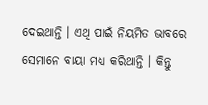ଦେଇଥାନ୍ତି । ଏଥି ପାଇଁ ନିୟମିତ ଭାବରେ ସେମାନେ ବାୟା ମଧ୍ୟ କରିଥାନ୍ତି । କିନ୍ତୁ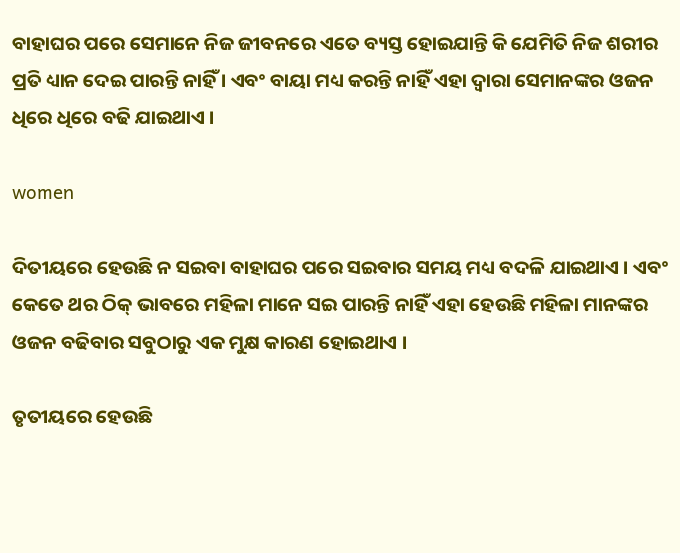ବାହାଘର ପରେ ସେମାନେ ନିଜ ଜୀବନରେ ଏତେ ବ୍ୟସ୍ତ ହୋଇଯାନ୍ତି କି ଯେମିତି ନିଜ ଶରୀର ପ୍ରତି ଧ୍ୟାନ ଦେଇ ପାରନ୍ତି ନାହିଁ । ଏବଂ ବାୟା ମଧ୍ୟ କରନ୍ତି ନାହିଁ ଏହା ଦ୍ୱାରା ସେମାନଙ୍କର ଓଜନ ଧିରେ ଧିରେ ବଢି ଯାଇଥାଏ ।

women

ଦିତୀୟରେ ହେଉଛି ନ ସଇବା ବାହାଘର ପରେ ସଇବାର ସମୟ ମଧ୍ୟ ବଦଳି ଯାଇଥାଏ । ଏବଂ କେତେ ଥର ଠିକ୍ ଭାବରେ ମହିଳା ମାନେ ସଇ ପାରନ୍ତି ନାହିଁ ଏହା ହେଉଛି ମହିଳା ମାନଙ୍କର ଓଜନ ବଢିବାର ସବୁଠାରୁ ଏକ ମୁକ୍ଷ କାରଣ ହୋଇଥାଏ ।

ତୃତୀୟରେ ହେଉଛି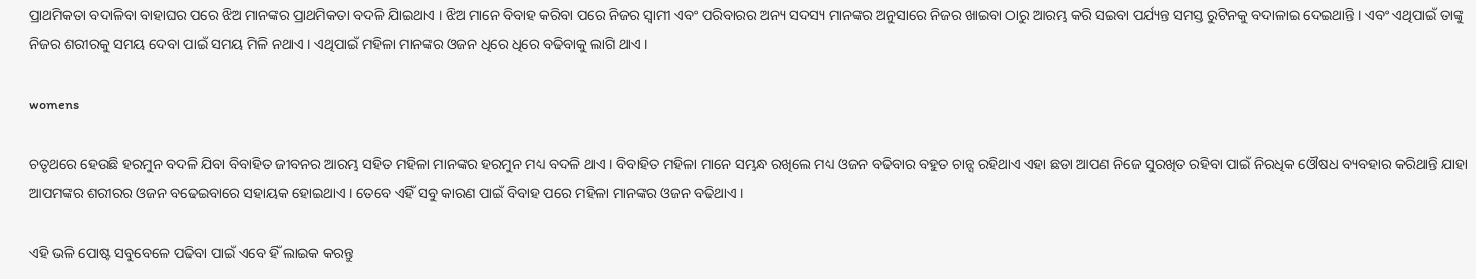ପ୍ରାଥମିକତା ବଦାଳିବା ବାହାଘର ପରେ ଝିଅ ମାନଙ୍କର ପ୍ରାଥମିକତା ବଦଳି ଯାିଇଥାଏ । ଝିଅ ମାନେ ବିବାହ କରିବା ପରେ ନିଜର ସ୍ୱାମୀ ଏବଂ ପରିବାରର ଅନ୍ୟ ସଦସ୍ୟ ମାନଙ୍କର ଅନୁସାରେ ନିଜର ଖାଇବା ଠାରୁ ଆରମ୍ଭ କରି ସଇବା ପର୍ଯ୍ୟନ୍ତ ସମସ୍ତ ରୁଟିନକୁ ବଦାଳାଇ ଦେଇଥାନ୍ତି । ଏବଂ ଏଥିପାଇଁ ତାଙ୍କୁ ନିଜର ଶରୀରକୁ ସମୟ ଦେବା ପାଇଁ ସମୟ ମିଳି ନଥାଏ । ଏଥିପାଇଁ ମହିଳା ମାନଙ୍କର ଓଜନ ଧିରେ ଧିରେ ବଢିବାକୁ ଲାଗି ଥାଏ ।

womens

ଚତୃଥରେ ହେଉଛି ହରମୁନ ବଦଳି ଯିବା ବିବାହିତ ଜୀବନର ଆରମ୍ଭ ସହିତ ମହିଳା ମାନଙ୍କର ହରମୁନ ମଧ୍ୟ ବଦଳି ଥାଏ । ବିବାହିତ ମହିଳା ମାନେ ସମ୍ଭନ୍ଧ ରଖିଲେ ମଧ୍ୟ ଓଜନ ବଢିବାର ବହୁତ ଚାନ୍ସ ରହିଥାଏ ଏହା ଛଡା ଆପଣ ନିଜେ ସୁରଖିତ ରହିବା ପାଇଁ ନିରଧିକ ଓୌଷଧ ବ୍ୟବହାର କରିଥାନ୍ତି ଯାହା ଆପମଙ୍କର ଶରୀରର ଓଜନ ବଢେଇବାରେ ସହାୟକ ହୋଇଥାଏ । ତେବେ ଏହିଁ ସବୁ କାରଣ ପାଇଁ ବିବାହ ପରେ ମହିଳା ମାନଙ୍କର ଓଜନ ବଢିଥାଏ ।

ଏହି ଭଳି ପୋଷ୍ଟ ସବୁବେଳେ ପଢିବା ପାଇଁ ଏବେ ହିଁ ଲାଇକ କରନ୍ତୁ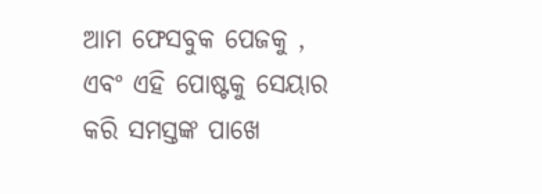ଆମ ଫେସବୁକ ପେଜକୁ , ଏବଂ ଏହି ପୋଷ୍ଟକୁ ସେୟାର କରି ସମସ୍ତଙ୍କ ପାଖେ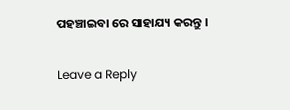ପହଞ୍ଚାଇବା ରେ ସାହାଯ୍ୟ କରନ୍ତୁ ।

Leave a Reply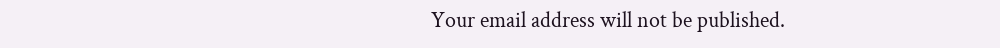Your email address will not be published.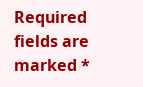Required fields are marked *